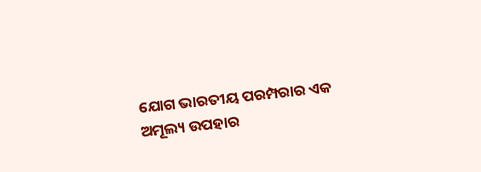ଯୋଗ ଭାରତୀୟ ପରମ୍ପରାର ଏକ ଅମୂଲ୍ୟ ଉପହାର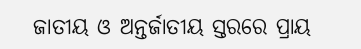ଜାତୀୟ ଓ ଅନ୍ତର୍ଜାତୀୟ ସ୍ତରରେ ପ୍ରାୟ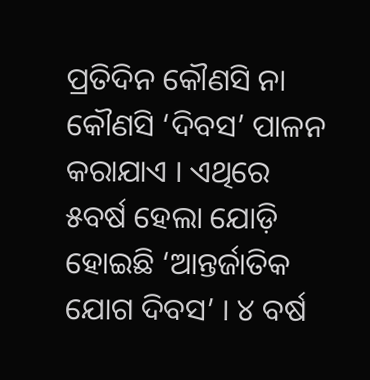ପ୍ରତିଦିନ କୌଣସି ନା କୌଣସି ‘ଦିବସ’ ପାଳନ କରାଯାଏ । ଏଥିରେ ୫ବର୍ଷ ହେଲା ଯୋଡ଼ି ହୋଇଛି ‘ଆନ୍ତର୍ଜାତିକ ଯୋଗ ଦିବସ’ । ୪ ବର୍ଷ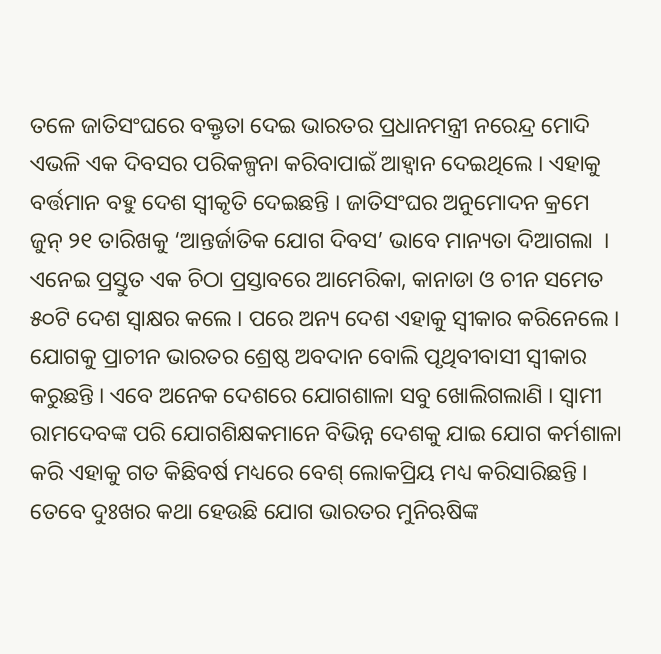ତଳେ ଜାତିସଂଘରେ ବକ୍ତୃତା ଦେଇ ଭାରତର ପ୍ରଧାନମନ୍ତ୍ରୀ ନରେନ୍ଦ୍ର ମୋଦି ଏଭଳି ଏକ ଦିବସର ପରିକଳ୍ପନା କରିବାପାଇଁ ଆହ୍ୱାନ ଦେଇଥିଲେ । ଏହାକୁ ବର୍ତ୍ତମାନ ବହୁ ଦେଶ ସ୍ୱୀକୃତି ଦେଇଛନ୍ତି । ଜାତିସଂଘର ଅନୁମୋଦନ କ୍ରମେ ଜୁନ୍‍ ୨୧ ତାରିଖକୁ ‘ଆନ୍ତର୍ଜାତିକ ଯୋଗ ଦିବସ’ ଭାବେ ମାନ୍ୟତା ଦିଆଗଲା  । ଏନେଇ ପ୍ରସ୍ତୁତ ଏକ ଚିଠା ପ୍ରସ୍ତାବରେ ଆମେରିକା, କାନାଡା ଓ ଚୀନ ସମେତ ୫୦ଟି ଦେଶ ସ୍ୱାକ୍ଷର କଲେ । ପରେ ଅନ୍ୟ ଦେଶ ଏହାକୁ ସ୍ୱୀକାର କରିନେଲେ । ଯୋଗକୁ ପ୍ରାଚୀନ ଭାରତର ଶ୍ରେଷ୍ଠ ଅବଦାନ ବୋଲି ପୃଥିବୀବାସୀ ସ୍ୱୀକାର କରୁଛନ୍ତି । ଏବେ ଅନେକ ଦେଶରେ ଯୋଗଶାଳା ସବୁ ଖୋଲିଗଲାଣି । ସ୍ୱାମୀ ରାମଦେବଙ୍କ ପରି ଯୋଗଶିକ୍ଷକମାନେ ବିଭିନ୍ନ ଦେଶକୁ ଯାଇ ଯୋଗ କର୍ମଶାଳା କରି ଏହାକୁ ଗତ କିଛିବର୍ଷ ମଧ୍ୟରେ ବେଶ୍‍ ଲୋକପ୍ରିୟ ମଧ୍ୟ କରିସାରିଛନ୍ତି । ତେବେ ଦୁଃଖର କଥା ହେଉଛି ଯୋଗ ଭାରତର ମୁନିଋଷିଙ୍କ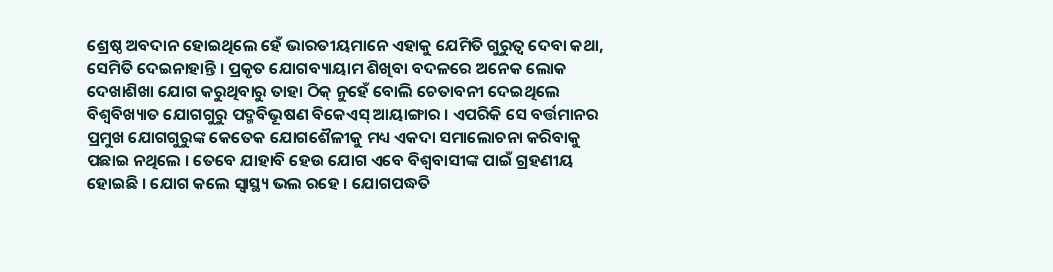ଶ୍ରେଷ୍ଠ ଅବଦାନ ହୋଇଥିଲେ ହେଁ ଭାରତୀୟମାନେ ଏହାକୁ ଯେମିତି ଗୁରୁତ୍ୱ ଦେବା କଥା, ସେମିତି ଦେଇନାହାନ୍ତି । ପ୍ରକୃତ ଯୋଗବ୍ୟାୟାମ ଶିଖିବା ବଦଳରେ ଅନେକ ଲୋକ ଦେଖାଶିଖା ଯୋଗ କରୁଥିବାରୁ ତାହା ଠିକ୍‍ ନୁହେଁ ବୋଲି ଚେତାବନୀ ଦେଇଥିଲେ ବିଶ୍ୱବିଖ୍ୟାତ ଯୋଗଗୁରୁ ପଦ୍ମବିଭୂଷଣ ବିକେଏସ୍‍ ଆୟାଙ୍ଗାର । ଏପରିକି ସେ ବର୍ତ୍ତମାନର ପ୍ରମୁଖ ଯୋଗଗୁରୁଙ୍କ କେତେକ ଯୋଗଶୈଳୀକୁ ମଧ୍ୟ ଏକଦା ସମାଲୋଚନା କରିବାକୁ ପଛାଇ ନଥିଲେ । ତେବେ ଯାହାବି ହେଉ ଯୋଗ ଏବେ ବିଶ୍ୱବାସୀଙ୍କ ପାଇଁ ଗ୍ରହଣୀୟ ହୋଇଛି । ଯୋଗ କଲେ ସ୍ୱାସ୍ଥ୍ୟ ଭଲ ରହେ । ଯୋଗପଦ୍ଧତି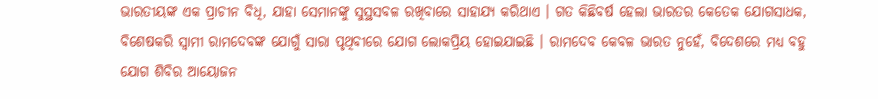ଭାରତୀୟଙ୍କ ଏକ ପ୍ରାଚୀନ ବିଧି, ଯାହା ସେମାନଙ୍କୁ ସୁସ୍ଥସବଳ ରଖିବାରେ ସାହାଯ୍ୟ କରିଥାଏ । ଗତ କିଛିବର୍ଷ ହେଲା ଭାରତର କେତେକ ଯୋଗସାଧକ, ବିଶେଷକରି ସ୍ୱାମୀ ରାମଦେବଙ୍କ ଯୋଗୁଁ ସାରା ପୃଥିବୀରେ ଯୋଗ ଲୋକପ୍ରିୟ ହୋଇଯାଇଛି । ରାମଦେବ କେବଳ ଭାରତ ନୁହେଁ, ବିଦେଶରେ ମଧ୍ୟ ବହୁ ଯୋଗ ଶିବିର ଆୟୋଜନ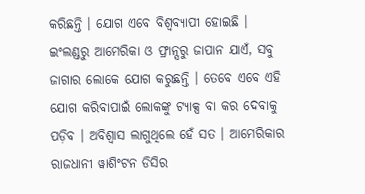କରିଛନ୍ତି । ଯୋଗ ଏବେ ବିଶ୍ୱବ୍ୟାପୀ ହୋଇଛି । ଇଂଲଣ୍ଡରୁ ଆମେରିକା ଓ ଫ୍ରାନ୍ସରୁ ଜାପାନ ଯାଏଁ, ସବୁ ଜାଗାର ଲୋକେ ଯୋଗ କରୁଛନ୍ତି । ତେବେ ଏବେ ଏହି ଯୋଗ କରିବାପାଇଁ ଲୋକଙ୍କୁ ଟ୍ୟାକ୍ସ ବା କର ଦେବାକୁ ପଡ଼ିବ । ଅବିଶ୍ୱାସ ଲାଗୁଥିଲେ ହେଁ ସତ । ଆମେରିକାର ରାଜଧାନୀ ୱାଶିଂଟନ ଡିସିର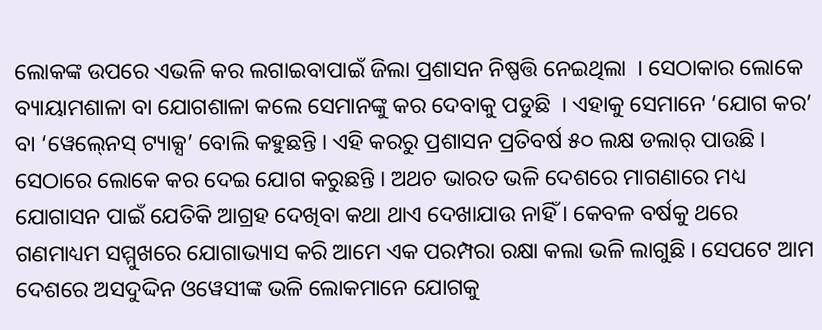ଲୋକଙ୍କ ଉପରେ ଏଭଳି କର ଲଗାଇବାପାଇଁ ଜିଲା ପ୍ରଶାସନ ନିଷ୍ପତ୍ତି ନେଇଥିଲା  । ସେଠାକାର ଲୋକେ ବ୍ୟାୟାମଶାଳା ବା ଯୋଗଶାଳା କଲେ ସେମାନଙ୍କୁ କର ଦେବାକୁ ପଡୁଛି  । ଏହାକୁ ସେମାନେ ‘ଯୋଗ କର’ ବା ‘ୱେଲ୍‍ନେସ୍‍ ଟ୍ୟାକ୍ସ’ ବୋଲି କହୁଛନ୍ତି । ଏହି କରରୁ ପ୍ରଶାସନ ପ୍ରତିବର୍ଷ ୫୦ ଲକ୍ଷ ଡଲାର୍‍ ପାଉଛି । ସେଠାରେ ଲୋକେ କର ଦେଇ ଯୋଗ କରୁଛନ୍ତି । ଅଥଚ ଭାରତ ଭଳି ଦେଶରେ ମାଗଣାରେ ମଧ୍ୟ ଯୋଗାସନ ପାଇଁ ଯେତିକି ଆଗ୍ରହ ଦେଖିବା କଥା ଥାଏ ଦେଖାଯାଉ ନାହିଁ । କେବଳ ବର୍ଷକୁ ଥରେ ଗଣମାଧ୍ୟମ ସମ୍ମୁଖରେ ଯୋଗାଭ୍ୟାସ କରି ଆମେ ଏକ ପରମ୍ପରା ରକ୍ଷା କଲା ଭଳି ଲାଗୁଛି । ସେପଟେ ଆମ ଦେଶରେ ଅସଦୁଦ୍ଦିନ ଓୱେସୀଙ୍କ ଭଳି ଲୋକମାନେ ଯୋଗକୁ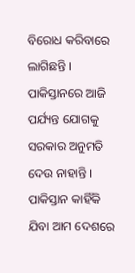ବିରୋଧ କରିବାରେ ଲାଗିଛନ୍ତି । ପାକିସ୍ତାନରେ ଆଜି ପର୍ଯ୍ୟନ୍ତ ଯୋଗକୁ ସରକାର ଅନୁମତି ଦେଉ ନାହାନ୍ତି । ପାକିସ୍ତାନ କାହିଁକି ଯିବା ଆମ ଦେଶରେ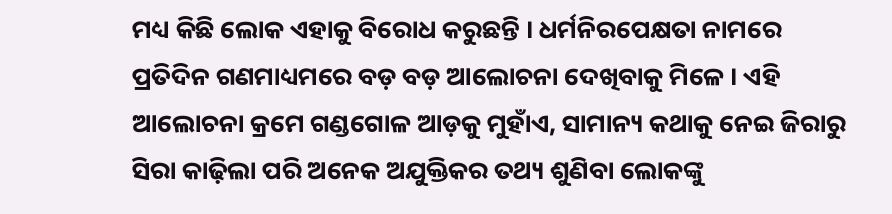ମଧ୍ୟ କିଛି ଲୋକ ଏହାକୁ ବିରୋଧ କରୁଛନ୍ତି । ଧର୍ମନିରପେକ୍ଷତା ନାମରେ ପ୍ରତିଦିନ ଗଣମାଧ୍ୟମରେ ବଡ଼ ବଡ଼ ଆଲୋଚନା ଦେଖିବାକୁ ମିଳେ । ଏହି ଆଲୋଚନା କ୍ରମେ ଗଣ୍ଡଗୋଳ ଆଡ଼କୁ ମୁହାଁଏ, ସାମାନ୍ୟ କଥାକୁ ନେଇ ଜିରାରୁ ସିରା କାଢ଼ିଲା ପରି ଅନେକ ଅଯୁକ୍ତିକର ତଥ୍ୟ ଶୁଣିବା ଲୋକଙ୍କୁ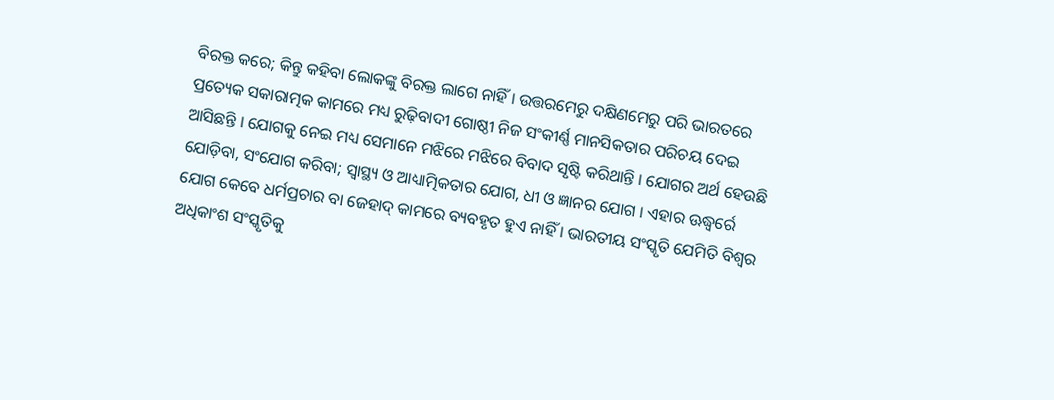ବିରକ୍ତ କରେ; କିନ୍ତୁ କହିବା ଲୋକଙ୍କୁ ବିରକ୍ତ ଲାଗେ ନାହିଁ । ଉତ୍ତରମେରୁ ଦକ୍ଷିଣମେରୁ ପରି ଭାରତରେ ପ୍ରତ୍ୟେକ ସକାରାତ୍ମକ କାମରେ ମଧ୍ୟ ରୁଢ଼ିବାଦୀ ଗୋଷ୍ଠୀ ନିଜ ସଂକୀର୍ଣ୍ଣ ମାନସିକତାର ପରିଚୟ ଦେଇ ଆସିଛନ୍ତି । ଯୋଗକୁ ନେଇ ମଧ୍ୟ ସେମାନେ ମଝିରେ ମଝିରେ ବିବାଦ ସୃଷ୍ଟି କରିଥାନ୍ତି । ଯୋଗର ଅର୍ଥ ହେଉଛି ଯୋଡ଼ିବା, ସଂଯୋଗ କରିବା; ସ୍ୱାସ୍ଥ୍ୟ ଓ ଆଧ୍ୟାତ୍ମିକତାର ଯୋଗ, ଧୀ ଓ ଜ୍ଞାନର ଯୋଗ । ଏହାର ଊଦ୍ଧ୍ୱର୍ରେ ଯୋଗ କେବେ ଧର୍ମପ୍ରଚାର ବା ଜେହାଦ୍‍ କାମରେ ବ୍ୟବହୃତ ହୁଏ ନାହିଁ । ଭାରତୀୟ ସଂସ୍କୃତି ଯେମିତି ବିଶ୍ୱର ଅଧିକାଂଶ ସଂସ୍କୃତିକୁ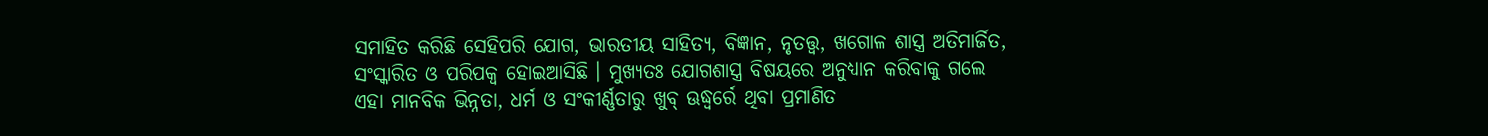ସମାହିତ କରିଛି ସେହିପରି ଯୋଗ, ଭାରତୀୟ ସାହିତ୍ୟ, ବିଜ୍ଞାନ, ନୃତତ୍ତ୍ୱ, ଖଗୋଳ ଶାସ୍ତ୍ର ଅତିମାର୍ଜିତ, ସଂସ୍କାରିତ ଓ ପରିପକ୍ୱ ହୋଇଆସିଛି । ମୁଖ୍ୟତଃ ଯୋଗଶାସ୍ତ୍ର ବିଷୟରେ ଅନୁଧ୍ୟାନ କରିବାକୁ ଗଲେ ଏହା ମାନବିକ ଭିନ୍ନତା, ଧର୍ମ ଓ ସଂକୀର୍ଣ୍ଣତାରୁ ଖୁବ୍ ଊଦ୍ଧ୍ୱର୍ରେ ଥିବା ପ୍ରମାଣିତ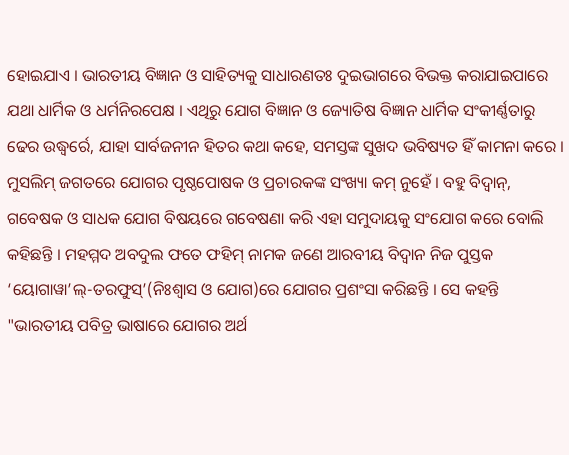ହୋଇଯାଏ । ଭାରତୀୟ ବିଜ୍ଞାନ ଓ ସାହିତ୍ୟକୁ ସାଧାରଣତଃ ଦୁଇଭାଗରେ ବିଭକ୍ତ କରାଯାଇପାରେ ଯଥା ଧାର୍ମିକ ଓ ଧର୍ମନିରପେକ୍ଷ । ଏଥିରୁ ଯୋଗ ବିଜ୍ଞାନ ଓ ଜ୍ୟୋତିଷ ବିଜ୍ଞାନ ଧାର୍ମିକ ସଂକୀର୍ଣ୍ଣତାରୁ ଢେର ଉଦ୍ଧ୍ୱର୍ରେ, ଯାହା ସାର୍ବଜନୀନ ହିତର କଥା କହେ, ସମସ୍ତଙ୍କ ସୁଖଦ ଭବିଷ୍ୟତ ହିଁ କାମନା କରେ । ମୁସଲିମ୍ ଜଗତରେ ଯୋଗର ପୃଷ୍ଠପୋଷକ ଓ ପ୍ରଚାରକଙ୍କ ସଂଖ୍ୟା କମ୍ ନୁହେଁ । ବହୁ ବିଦ୍ୱାନ୍, ଗବେଷକ ଓ ସାଧକ ଯୋଗ ବିଷୟରେ ଗବେଷଣା କରି ଏହା ସମୁଦାୟକୁ ସଂଯୋଗ କରେ ବୋଲି କହିଛନ୍ତି । ମହମ୍ମଦ ଅବଦୁଲ ଫତେ ଫହିମ୍ ନାମକ ଜଣେ ଆରବୀୟ ବିଦ୍ୱାନ ନିଜ ପୁସ୍ତକ ‘ୟୋଗାୱା’ଲ୍-ତରଫୁସ୍’(ନିଃଶ୍ୱାସ ଓ ଯୋଗ)ରେ ଯୋଗର ପ୍ରଶଂସା କରିଛନ୍ତି । ସେ କହନ୍ତି "ଭାରତୀୟ ପବିତ୍ର ଭାଷାରେ ଯୋଗର ଅର୍ଥ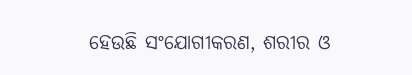ହେଉଛି ସଂଯୋଗୀକରଣ, ଶରୀର ଓ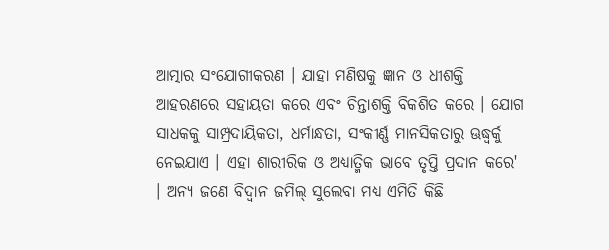ଆତ୍ମାର ସଂଯୋଗୀକରଣ । ଯାହା ମଣିଷକୁ ଜ୍ଞାନ ଓ ଧୀଶକ୍ତି ଆହରଣରେ ସହାୟତା କରେ ଏବଂ ଚିନ୍ତାଶକ୍ତି ବିକଶିତ କରେ । ଯୋଗ ସାଧକକୁ ସାମ୍ପ୍ରଦାୟିକତା, ଧର୍ମାନ୍ଧତା, ସଂକୀର୍ଣ୍ଣ ମାନସିକତାରୁ ଊଦ୍ଧ୍ୱର୍କୁ ନେଇଯାଏ । ଏହା ଶାରୀରିକ ଓ ଅଧ୍ୟାତ୍ମିକ ଭାବେ ତୃପ୍ତି ପ୍ରଦାନ କରେ' । ଅନ୍ୟ ଜଣେ ବିଦ୍ୱାନ ଜମିଲ୍ ସୁଲେବା ମଧ୍ୟ ଏମିତି କିଛି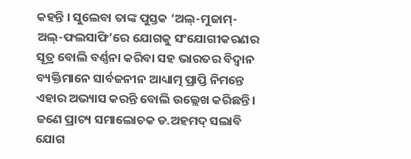କହନ୍ତି । ସୁଲେବା ତାଙ୍କ ପୁସ୍ତକ ‘ଅଲ୍-ମୁଜାମ୍-ଅଲ୍-ଫଲସାଫି’ରେ ଯୋଗକୁ ସଂଯୋଗୀକରଣର ସୂତ୍ର ବୋଲି ବର୍ଣ୍ଣନା କରିବା ସହ ଭାରତର ବିଦ୍ୱାନ ବ୍ୟକ୍ତିମାନେ ସାର୍ବଜନୀନ ଆଧ୍ୟାତ୍ମ ପ୍ରାପ୍ତି ନିମନ୍ତେ ଏହାର ଅଭ୍ୟାସ କରନ୍ତି ବୋଲି ଉଲ୍ଲେଖ କରିଛନ୍ତି । ଜଣେ ପ୍ରାଚ୍ୟ ସମାଲୋଚକ ଡ.ଅହମଦ୍ ସଲାବି ଯୋଗ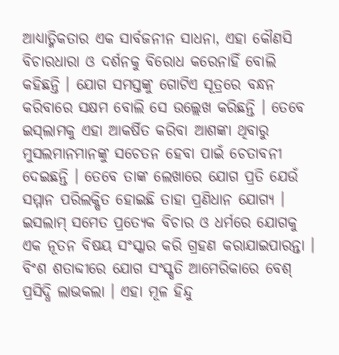ଆଧ୍ୟାତ୍ମିକତାର ଏକ ସାର୍ବଜନୀନ ସାଧନା, ଏହା କୌଣସି ବିଚାରଧାରା ଓ ଦର୍ଶନକୁ ବିରୋଧ କରେନାହିଁ ବୋଲି କହିଛନ୍ତି । ଯୋଗ ସମସ୍ତଙ୍କୁ ଗୋଟିଏ ସୂତ୍ରରେ ବନ୍ଧନ କରିବାରେ ସକ୍ଷମ ବୋଲି ସେ ଉଲ୍ଲେଖ କରିଛନ୍ତି । ତେବେ ଇସ୍‍ଲାମକୁ ଏହା ଆକର୍ଷିତ କରିବା ଆଶଙ୍କା ଥିବାରୁ ମୁସଲମାନମାନଙ୍କୁ ସଚେତନ ହେବା ପାଇଁ ଚେତାବନୀ ଦେଇଛନ୍ତି । ତେବେ ତାଙ୍କ ଲେଖାରେ ଯୋଗ ପ୍ରତି ଯେଉଁ ସମ୍ମାନ ପରିଲକ୍ଷିତ ହୋଇଛି ତାହା ପ୍ରଣିଧାନ ଯୋଗ୍ୟ । ଇସଲାମ୍ ସମେତ ପ୍ରତ୍ୟେକ ବିଚାର ଓ ଧର୍ମରେ ଯୋଗକୁ ଏକ ନୂତନ ବିଷୟ ସଂସ୍କାର କରି ଗ୍ରହଣ କରାଯାଇପାରନ୍ତା । ବିଂଶ ଶତାବ୍ଦୀରେ ଯୋଗ ସଂସ୍କୃତି ଆମେରିକାରେ ବେଶ୍ ପ୍ରସିଦ୍ଧି ଲାଭକଲା । ଏହା ମୂଳ ହିନ୍ଦୁ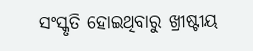ସଂସ୍କୃତି ହୋଇଥିବାରୁ ଖ୍ରୀଷ୍ଟୀୟ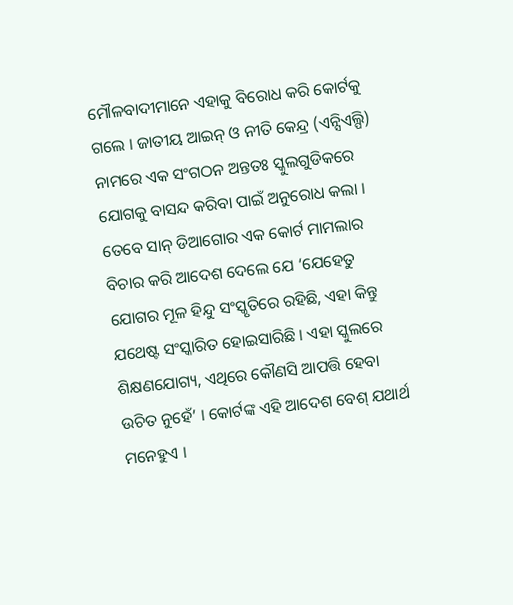ମୌଳବାଦୀମାନେ ଏହାକୁ ବିରୋଧ କରି କୋର୍ଟକୁ ଗଲେ । ଜାତୀୟ ଆଇନ୍ ଓ ନୀତି କେନ୍ଦ୍ର (ଏନ୍ସିଏଲ୍ପି) ନାମରେ ଏକ ସଂଗଠନ ଅନ୍ତତଃ ସ୍କୁଲଗୁଡିକରେ ଯୋଗକୁ ବାସନ୍ଦ କରିବା ପାଇଁ ଅନୁରୋଧ କଲା । ତେବେ ସାନ୍ ଡିଆଗୋର ଏକ କୋର୍ଟ ମାମଲାର ବିଚାର କରି ଆଦେଶ ଦେଲେ ଯେ ‘ଯେହେତୁ ଯୋଗର ମୂଳ ହିନ୍ଦୁ ସଂସ୍କୃତିରେ ରହିଛି, ଏହା କିନ୍ତୁ ଯଥେଷ୍ଟ ସଂସ୍କାରିତ ହୋଇସାରିଛି । ଏହା ସ୍କୁଲରେ ଶିକ୍ଷଣଯୋଗ୍ୟ, ଏଥିରେ କୌଣସି ଆପତ୍ତି ହେବା ଉଚିତ ନୁହେଁ’ । କୋର୍ଟଙ୍କ ଏହି ଆଦେଶ ବେଶ୍ ଯଥାର୍ଥ ମନେହୁଏ ।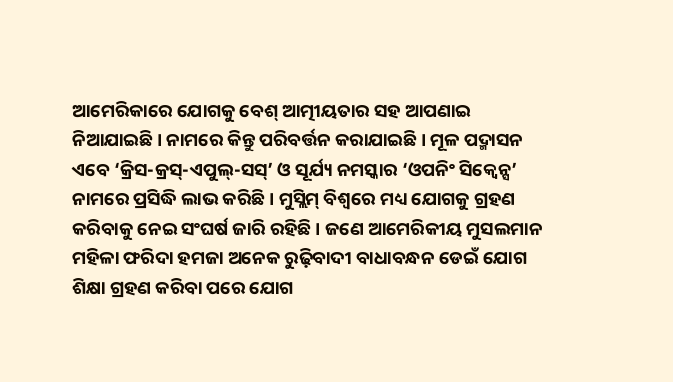ଆମେରିକାରେ ଯୋଗକୁ ବେଶ୍ ଆତ୍ମୀୟତାର ସହ ଆପଣାଇ ନିଆଯାଇଛି । ନାମରେ କିନ୍ତୁ ପରିବର୍ତ୍ତନ କରାଯାଇଛି । ମୂଳ ପଦ୍ମାସନ ଏବେ ‘କ୍ରିସ-କ୍ରସ୍-ଏପୁଲ୍-ସସ୍’ ଓ ସୂର୍ଯ୍ୟ ନମସ୍କାର ‘ଓପନିଂ ସିକ୍ୱେନ୍ସ’ ନାମରେ ପ୍ରସିଦ୍ଧି ଲାଭ କରିଛି । ମୁସ୍ଲିମ୍ ବିଶ୍ୱରେ ମଧ୍ୟ ଯୋଗକୁ ଗ୍ରହଣ କରିବାକୁ ନେଇ ସଂଘର୍ଷ ଜାରି ରହିଛି । ଜଣେ ଆମେରିକୀୟ ମୁସଲମାନ ମହିଳା ଫରିଦା ହମଜା ଅନେକ ରୁଢ଼ିବାଦୀ ବାଧାବନ୍ଧନ ଡେଇଁ ଯୋଗ ଶିକ୍ଷା ଗ୍ରହଣ କରିବା ପରେ ଯୋଗ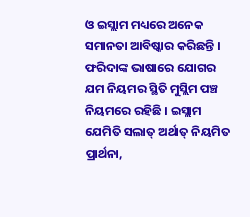ଓ ଇସ୍ଲାମ ମଧ୍ୟରେ ଅନେକ ସମାନତା ଆବିଷ୍କାର କରିଛନ୍ତି । ଫରିଦାଙ୍କ ଭାଷାରେ ଯୋଗର ଯମ ନିୟମର ସ୍ଥିତି ମୁସ୍ଲିମ ପଞ୍ଚ ନିୟମରେ ରହିଛି । ଇସ୍ଲାମ ଯେମିତି ସଲାତ୍‍ ଅର୍ଥାତ୍‍ ନିୟମିତ ପ୍ରାର୍ଥନା,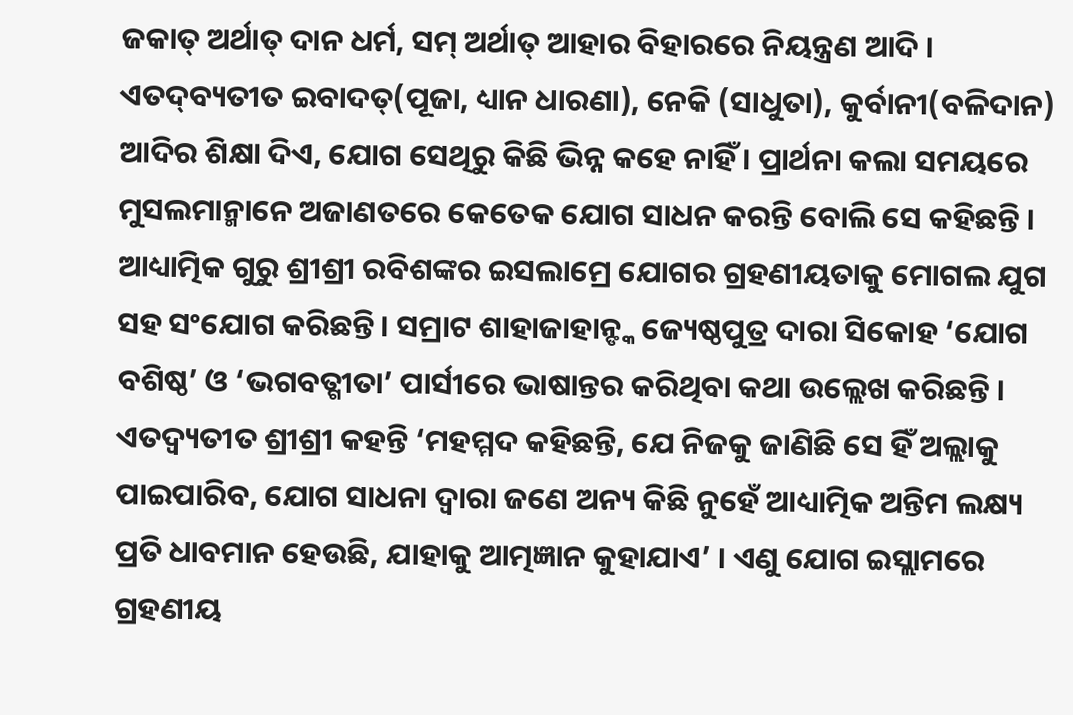ଜକାତ୍‍ ଅର୍ଥାତ୍‍ ଦାନ ଧର୍ମ, ସମ୍‍ ଅର୍ଥାତ୍‍ ଆହାର ବିହାରରେ ନିୟନ୍ତ୍ରଣ ଆଦି । ଏତଦ୍‍ବ୍ୟତୀତ ଇବାଦତ୍(ପୂଜା, ଧ୍ୟାନ ଧାରଣା), ନେକି (ସାଧୁତା), କୁର୍ବାନୀ(ବଳିଦାନ) ଆଦିର ଶିକ୍ଷା ଦିଏ, ଯୋଗ ସେଥିରୁ କିଛି ଭିନ୍ନ କହେ ନାହିଁ । ପ୍ରାର୍ଥନା କଲା ସମୟରେ ମୁସଲମାନ୍ମାନେ ଅଜାଣତରେ କେତେକ ଯୋଗ ସାଧନ କରନ୍ତି ବୋଲି ସେ କହିଛନ୍ତି । ଆଧ୍ୟାତ୍ମିକ ଗୁରୁ ଶ୍ରୀଶ୍ରୀ ରବିଶଙ୍କର ଇସଲାମ୍ରେ ଯୋଗର ଗ୍ରହଣୀୟତାକୁ ମୋଗଲ ଯୁଗ ସହ ସଂଯୋଗ କରିଛନ୍ତି । ସମ୍ରାଟ ଶାହାଜାହାନ୍ଙ୍କ ଜ୍ୟେଷ୍ଠପୁତ୍ର ଦାରା ସିକୋହ ‘ଯୋଗ ବଶିଷ୍ଠ’ ଓ ‘ଭଗବତ୍ଗୀତା’ ପାର୍ସୀରେ ଭାଷାନ୍ତର କରିଥିବା କଥା ଉଲ୍ଲେଖ କରିଛନ୍ତି । ଏତଦ୍ବ୍ୟତୀତ ଶ୍ରୀଶ୍ରୀ କହନ୍ତି ‘ମହମ୍ମଦ କହିଛନ୍ତି, ଯେ ନିଜକୁ ଜାଣିଛି ସେ ହିଁ ଅଲ୍ଲାକୁ ପାଇପାରିବ, ଯୋଗ ସାଧନା ଦ୍ୱାରା ଜଣେ ଅନ୍ୟ କିଛି ନୁହେଁ ଆଧ୍ୟାତ୍ମିକ ଅନ୍ତିମ ଲକ୍ଷ୍ୟ ପ୍ରତି ଧାବମାନ ହେଉଛି, ଯାହାକୁ ଆତ୍ମଜ୍ଞାନ କୁହାଯାଏ’ । ଏଣୁ ଯୋଗ ଇସ୍ଲାମରେ ଗ୍ରହଣୀୟ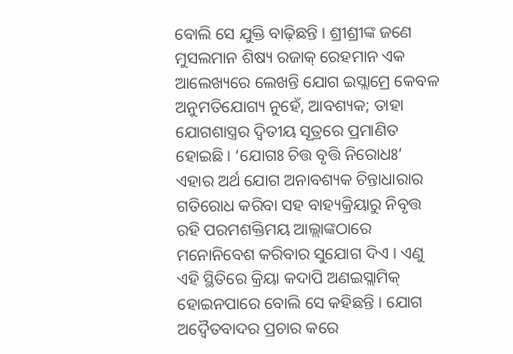ବୋଲି ସେ ଯୁକ୍ତି ବାଢ଼ିଛନ୍ତି । ଶ୍ରୀଶ୍ରୀଙ୍କ ଜଣେ ମୁସଲମାନ ଶିଷ୍ୟ ରଜାକ୍ ରେହମାନ ଏକ ଆଲେଖ୍ୟରେ ଲେଖନ୍ତି ଯୋଗ ଇସ୍ଲାମ୍ରେ କେବଳ ଅନୁମତିଯୋଗ୍ୟ ନୁହେଁ, ଆବଶ୍ୟକ; ତାହା ଯୋଗଶାସ୍ତ୍ରର ଦ୍ୱିତୀୟ ସୂତ୍ରରେ ପ୍ରମାଣିତ ହୋଇଛି । ‘ଯୋଗଃ ଚିତ୍ତ ବୃତ୍ତି ନିରୋଧଃ’ ଏହାର ଅର୍ଥ ଯୋଗ ଅନାବଶ୍ୟକ ଚିନ୍ତାଧାରାର ଗତିରୋଧ କରିବା ସହ ବାହ୍ୟକ୍ରିୟାରୁ ନିବୃତ୍ତ ରହି ପରମଶକ୍ତିମୟ ଆଲ୍ଲାଙ୍କଠାରେ ମନୋନିବେଶ କରିବାର ସୁଯୋଗ ଦିଏ । ଏଣୁ ଏହି ସ୍ଥିତିରେ କ୍ରିୟା କଦାପି ଅଣଇସ୍ଲାମିକ୍ ହୋଇନପାରେ ବୋଲି ସେ କହିଛନ୍ତି । ଯୋଗ ଅଦ୍ୱୈତବାଦର ପ୍ରଚାର କରେ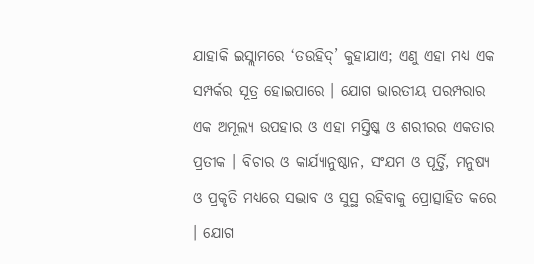ଯାହାକି ଇସ୍ଲାମରେ ‘ତଉହିଦ୍’ କୁହାଯାଏ; ଏଣୁ ଏହା ମଧ୍ୟ ଏକ ସମ୍ପର୍କର ସୂତ୍ର ହୋଇପାରେ । ଯୋଗ ଭାରତୀୟ ପରମ୍ପରାର ଏକ ଅମୂଲ୍ୟ ଉପହାର ଓ ଏହା ମସ୍ତିଷ୍କ ଓ ଶରୀରର ଏକତାର ପ୍ରତୀକ । ବିଚାର ଓ କାର୍ଯ୍ୟାନୁଷ୍ଠାନ, ସଂଯମ ଓ ପୂର୍ତ୍ତି, ମନୁଷ୍ୟ ଓ ପ୍ରକୃତି ମଧ୍ୟରେ ସଦ୍ଭାବ ଓ ସୁସ୍ଥ ରହିବାକୁ ପ୍ରୋତ୍ସାହିତ କରେ । ଯୋଗ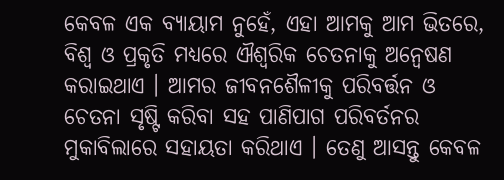କେବଳ ଏକ ବ୍ୟାୟାମ ନୁହେଁ, ଏହା ଆମକୁ ଆମ ଭିତରେ, ବିଶ୍ୱ ଓ ପ୍ରକୃତି ମଧ୍ୟରେ ଐଶ୍ୱରିକ ଚେତନାକୁ ଅନ୍ୱେଷଣ କରାଇଥାଏ । ଆମର ଜୀବନଶୈଳୀକୁ ପରିବର୍ତ୍ତନ ଓ ଚେତନା ସୃଷ୍ଟି କରିବା ସହ ପାଣିପାଗ ପରିବର୍ତନର ମୁକାବିଲାରେ ସହାୟତା କରିଥାଏ । ତେଣୁ ଆସନ୍ତୁ କେବଳ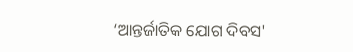‘ଆନ୍ତର୍ଜାତିକ ଯୋଗ ଦିବସ'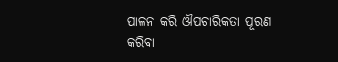ପାଳନ କରି ଔପଚାରିକତା ପୂରଣ କରିବା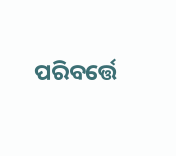ପରିବର୍ତ୍ତେ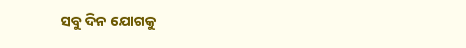ସବୁ ଦିନ ଯୋଗକୁ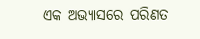ଏକ ଅଭ୍ୟାସରେ ପରିଣତ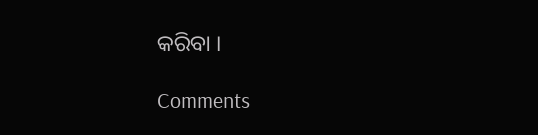କରିବା ।

Comments